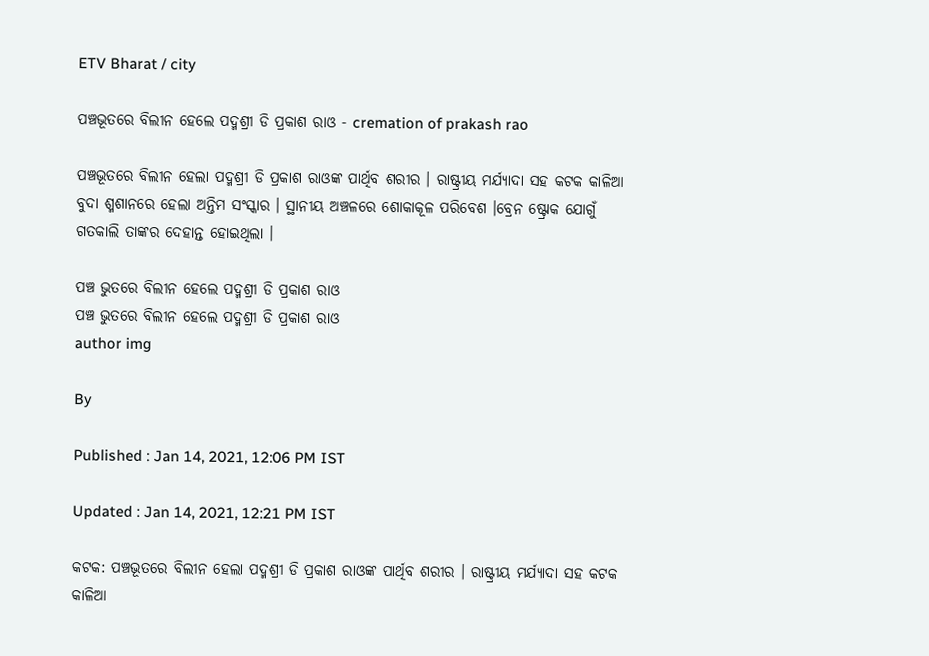ETV Bharat / city

ପଞ୍ଚଭୂତରେ ବିଲୀନ ହେଲେ ପଦ୍ମଶ୍ରୀ ଡି ପ୍ରକାଶ ରାଓ - cremation of prakash rao

ପଞ୍ଚଭୂତରେ ବିଲୀନ ହେଲା ପଦ୍ମଶ୍ରୀ ଡି ପ୍ରକାଶ ରାଓଙ୍କ ପାର୍ଥିବ ଶରୀର । ରାଷ୍ଟ୍ରୀୟ ମର୍ଯ୍ୟାଦା ସହ କଟକ କାଳିଆ ବୁଦା ଶ୍ମଶାନରେ ହେଲା ଅନ୍ତିମ ସଂସ୍କାର । ସ୍ଥାନୀୟ ଅଞ୍ଚଳରେ ଶୋକାକୂଳ ପରିବେଶ ।ବ୍ରେନ ଷ୍ଟ୍ରୋକ ଯୋଗୁଁ ଗତକାଲି ତାଙ୍କର ଦେହାନ୍ତ ହୋଇଥିଲା ।

ପଞ୍ଚ ଭୁତରେ ବିଲୀନ ହେଲେ ପଦ୍ମଶ୍ରୀ ଡି ପ୍ରକାଶ ରାଓ
ପଞ୍ଚ ଭୁତରେ ବିଲୀନ ହେଲେ ପଦ୍ମଶ୍ରୀ ଡି ପ୍ରକାଶ ରାଓ
author img

By

Published : Jan 14, 2021, 12:06 PM IST

Updated : Jan 14, 2021, 12:21 PM IST

କଟକ: ପଞ୍ଚଭୂତରେ ବିଲୀନ ହେଲା ପଦ୍ମଶ୍ରୀ ଡି ପ୍ରକାଶ ରାଓଙ୍କ ପାର୍ଥିବ ଶରୀର । ରାଷ୍ଟ୍ରୀୟ ମର୍ଯ୍ୟାଦା ସହ କଟକ କାଳିଆ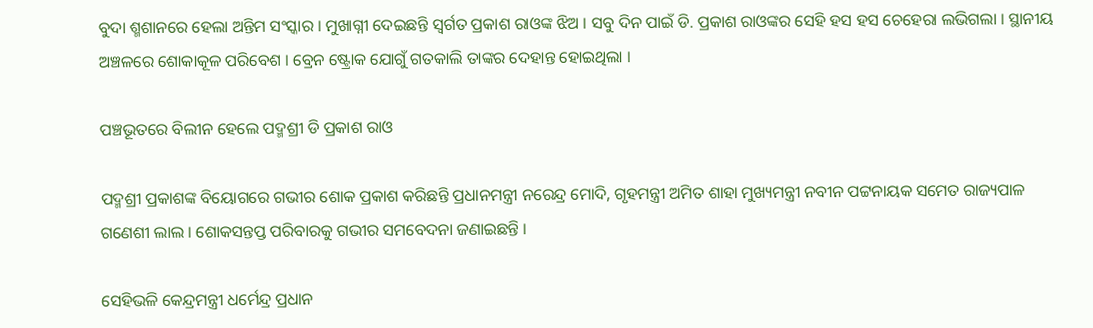ବୁଦା ଶ୍ମଶାନରେ ହେଲା ଅନ୍ତିମ ସଂସ୍କାର । ମୁଖାଗ୍ନୀ ଦେଇଛନ୍ତି ସ୍ବର୍ଗତ ପ୍ରକାଶ ରାଓଙ୍କ ଝିଅ । ସବୁ ଦିନ ପାଇଁ ଡି. ପ୍ରକାଶ ରାଓଙ୍କର ସେହି ହସ ହସ ଚେହେରା ଲଭିଗଲା । ସ୍ଥାନୀୟ ଅଞ୍ଚଳରେ ଶୋକାକୂଳ ପରିବେଶ । ବ୍ରେନ ଷ୍ଟ୍ରୋକ ଯୋଗୁଁ ଗତକାଲି ତାଙ୍କର ଦେହାନ୍ତ ହୋଇଥିଲା ।

ପଞ୍ଚଭୂତରେ ବିଲୀନ ହେଲେ ପଦ୍ମଶ୍ରୀ ଡି ପ୍ରକାଶ ରାଓ

ପଦ୍ମଶ୍ରୀ ପ୍ରକାଶଙ୍କ ବିୟୋଗରେ ଗଭୀର ଶୋକ ପ୍ରକାଶ କରିଛନ୍ତି ପ୍ରଧାନମନ୍ତ୍ରୀ ନରେନ୍ଦ୍ର ମୋଦି, ଗୃହମନ୍ତ୍ରୀ ଅମିତ ଶାହା ମୁଖ୍ୟମନ୍ତ୍ରୀ ନବୀନ ପଟ୍ଟନାୟକ ସମେତ ରାଜ୍ୟପାଳ ଗଣେଶୀ ଲାଲ । ଶୋକସନ୍ତପ୍ତ ପରିବାରକୁ ଗଭୀର ସମବେଦନା ଜଣାଇଛନ୍ତି ।

ସେହିଭଳି କେନ୍ଦ୍ରମନ୍ତ୍ରୀ ଧର୍ମେନ୍ଦ୍ର ପ୍ରଧାନ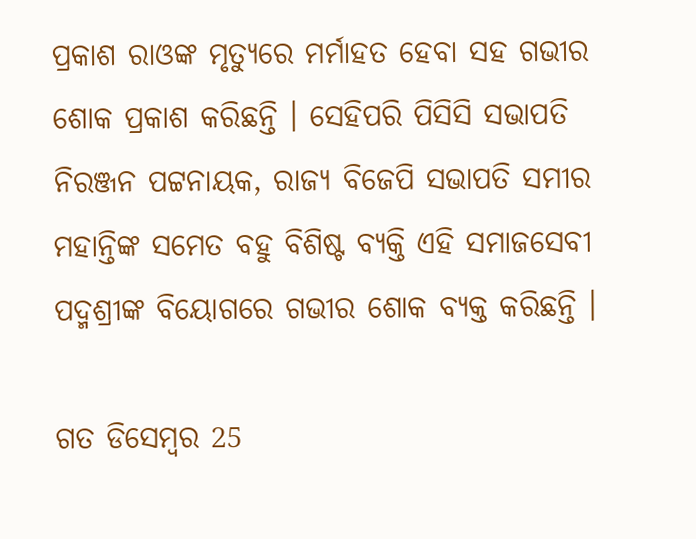ପ୍ରକାଶ ରାଓଙ୍କ ମୃତ୍ୟୁରେ ମର୍ମାହତ ହେବା ସହ ଗଭୀର ଶୋକ ପ୍ରକାଶ କରିଛନ୍ତି । ସେହିପରି ପିସିସି ସଭାପତି ନିରଞ୍ଜନ ପଟ୍ଟନାୟକ, ରାଜ୍ୟ ବିଜେପି ସଭାପତି ସମୀର ମହାନ୍ତିଙ୍କ ସମେତ ବହୁ ବିଶିଷ୍ଟ ବ୍ୟକ୍ତି ଏହି ସମାଜସେବୀ ପଦ୍ମଶ୍ରୀଙ୍କ ବିୟୋଗରେ ଗଭୀର ଶୋକ ବ୍ୟକ୍ତ କରିଛନ୍ତି ।

ଗତ ଡିସେମ୍ବର 25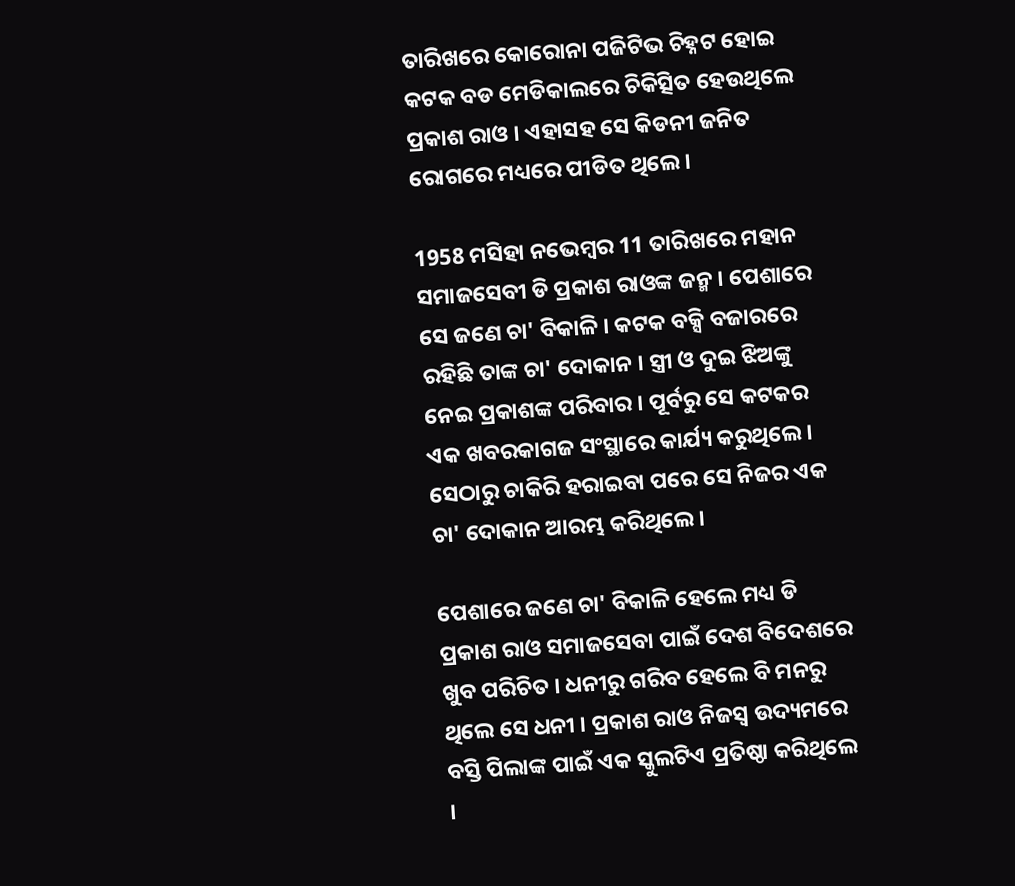ତାରିଖରେ କୋରୋନା ପଜିଟିଭ ଚିହ୍ନଟ ହୋଇ କଟକ ବଡ ମେଡିକାଲରେ ଚିକିତ୍ସିତ ହେଉଥିଲେ ପ୍ରକାଶ ରାଓ । ଏହାସହ ସେ କିଡନୀ ଜନିତ ରୋଗରେ ମଧ୍ୟରେ ପୀଡିତ ଥିଲେ ।

1958 ମସିହା ନଭେମ୍ବର 11 ତାରିଖରେ ମହାନ ସମାଜସେବୀ ଡି ପ୍ରକାଶ ରାଓଙ୍କ ଜନ୍ମ । ପେଶାରେ ସେ ଜଣେ ଚା' ବିକାଳି । କଟକ ବକ୍ସି ବଜାରରେ ରହିଛି ତାଙ୍କ ଚା' ଦୋକାନ । ସ୍ତ୍ରୀ ଓ ଦୁଇ ଝିଅଙ୍କୁ ନେଇ ପ୍ରକାଶଙ୍କ ପରିବାର । ପୂର୍ବରୁ ସେ କଟକର ଏକ ଖବରକାଗଜ ସଂସ୍ଥାରେ କାର୍ଯ୍ୟ କରୁଥିଲେ । ସେଠାରୁ ଚାକିରି ହରାଇବା ପରେ ସେ ନିଜର ଏକ ଚା' ଦୋକାନ ଆରମ୍ଭ କରିଥିଲେ ।

ପେଶାରେ ଜଣେ ଚା' ବିକାଳି ହେଲେ ମଧ୍ୟ ଡି ପ୍ରକାଶ ରାଓ ସମାଜସେବା ପାଇଁ ଦେଶ ବିଦେଶରେ ଖୁବ ପରିଚିତ । ଧନୀରୁ ଗରିବ ହେଲେ ବି ମନରୁ ଥିଲେ ସେ ଧନୀ । ପ୍ରକାଶ ରାଓ ନିଜସ୍ବ ଉଦ୍ୟମରେ ବସ୍ତି ପିଲାଙ୍କ ପାଇଁ ଏକ ସ୍କୁଲଟିଏ ପ୍ରତିଷ୍ଠା କରିଥିଲେ ।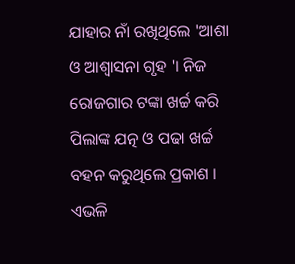ଯାହାର ନାଁ ରଖିଥିଲେ 'ଆଶା ଓ ଆଶ୍ବାସନା ଗୃହ '। ନିଜ ରୋଜଗାର ଟଙ୍କା ଖର୍ଚ୍ଚ କରି ପିଲାଙ୍କ ଯତ୍ନ ଓ ପଢା ଖର୍ଚ୍ଚ ବହନ କରୁଥିଲେ ପ୍ରକାଶ । ଏଭଳି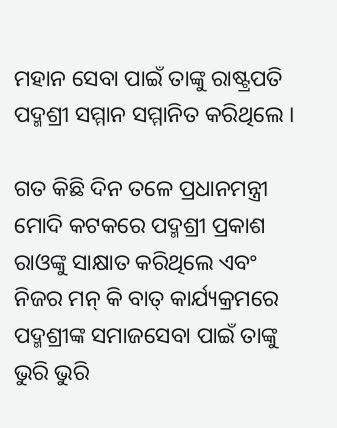ମହାନ ସେବା ପାଇଁ ତାଙ୍କୁ ରାଷ୍ଟ୍ରପତି ପଦ୍ମଶ୍ରୀ ସମ୍ମାନ ସମ୍ମାନିତ କରିଥିଲେ ।

ଗତ କିଛି ଦିନ ତଳେ ପ୍ରଧାନମନ୍ତ୍ରୀ ମୋଦି କଟକରେ ପଦ୍ମଶ୍ରୀ ପ୍ରକାଶ ରାଓଙ୍କୁ ସାକ୍ଷାତ କରିଥିଲେ ଏବଂ ନିଜର ମନ୍ କି ବାତ୍ କାର୍ଯ୍ୟକ୍ରମରେ ପଦ୍ମଶ୍ରୀଙ୍କ ସମାଜସେବା ପାଇଁ ତାଙ୍କୁ ଭୁରି ଭୁରି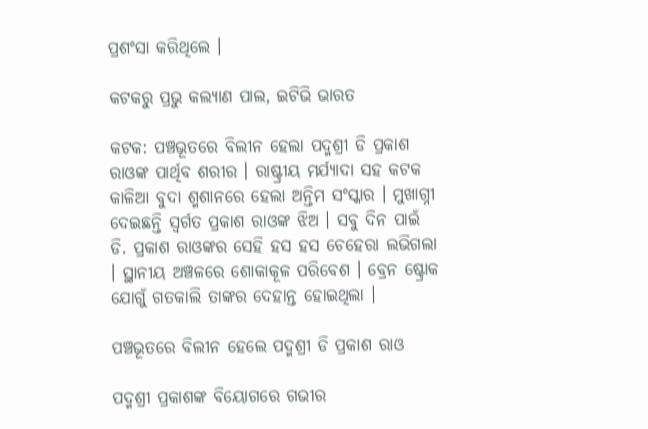ପ୍ରଶଂସା କରିଥିଲେ ।

କଟକରୁ ପ୍ରଭୁ କଲ୍ୟାଣ ପାଲ, ଇଟିଭି ଭାରତ

କଟକ: ପଞ୍ଚଭୂତରେ ବିଲୀନ ହେଲା ପଦ୍ମଶ୍ରୀ ଡି ପ୍ରକାଶ ରାଓଙ୍କ ପାର୍ଥିବ ଶରୀର । ରାଷ୍ଟ୍ରୀୟ ମର୍ଯ୍ୟାଦା ସହ କଟକ କାଳିଆ ବୁଦା ଶ୍ମଶାନରେ ହେଲା ଅନ୍ତିମ ସଂସ୍କାର । ମୁଖାଗ୍ନୀ ଦେଇଛନ୍ତି ସ୍ବର୍ଗତ ପ୍ରକାଶ ରାଓଙ୍କ ଝିଅ । ସବୁ ଦିନ ପାଇଁ ଡି. ପ୍ରକାଶ ରାଓଙ୍କର ସେହି ହସ ହସ ଚେହେରା ଲଭିଗଲା । ସ୍ଥାନୀୟ ଅଞ୍ଚଳରେ ଶୋକାକୂଳ ପରିବେଶ । ବ୍ରେନ ଷ୍ଟ୍ରୋକ ଯୋଗୁଁ ଗତକାଲି ତାଙ୍କର ଦେହାନ୍ତ ହୋଇଥିଲା ।

ପଞ୍ଚଭୂତରେ ବିଲୀନ ହେଲେ ପଦ୍ମଶ୍ରୀ ଡି ପ୍ରକାଶ ରାଓ

ପଦ୍ମଶ୍ରୀ ପ୍ରକାଶଙ୍କ ବିୟୋଗରେ ଗଭୀର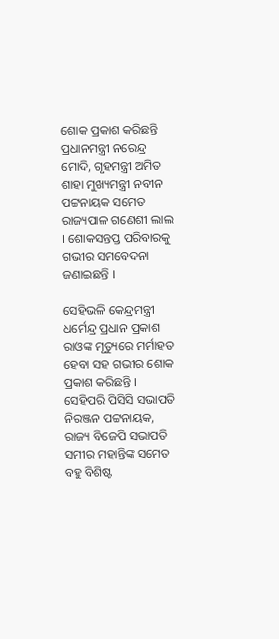ଶୋକ ପ୍ରକାଶ କରିଛନ୍ତି ପ୍ରଧାନମନ୍ତ୍ରୀ ନରେନ୍ଦ୍ର ମୋଦି, ଗୃହମନ୍ତ୍ରୀ ଅମିତ ଶାହା ମୁଖ୍ୟମନ୍ତ୍ରୀ ନବୀନ ପଟ୍ଟନାୟକ ସମେତ ରାଜ୍ୟପାଳ ଗଣେଶୀ ଲାଲ । ଶୋକସନ୍ତପ୍ତ ପରିବାରକୁ ଗଭୀର ସମବେଦନା ଜଣାଇଛନ୍ତି ।

ସେହିଭଳି କେନ୍ଦ୍ରମନ୍ତ୍ରୀ ଧର୍ମେନ୍ଦ୍ର ପ୍ରଧାନ ପ୍ରକାଶ ରାଓଙ୍କ ମୃତ୍ୟୁରେ ମର୍ମାହତ ହେବା ସହ ଗଭୀର ଶୋକ ପ୍ରକାଶ କରିଛନ୍ତି । ସେହିପରି ପିସିସି ସଭାପତି ନିରଞ୍ଜନ ପଟ୍ଟନାୟକ, ରାଜ୍ୟ ବିଜେପି ସଭାପତି ସମୀର ମହାନ୍ତିଙ୍କ ସମେତ ବହୁ ବିଶିଷ୍ଟ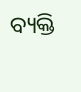ବ୍ୟକ୍ତି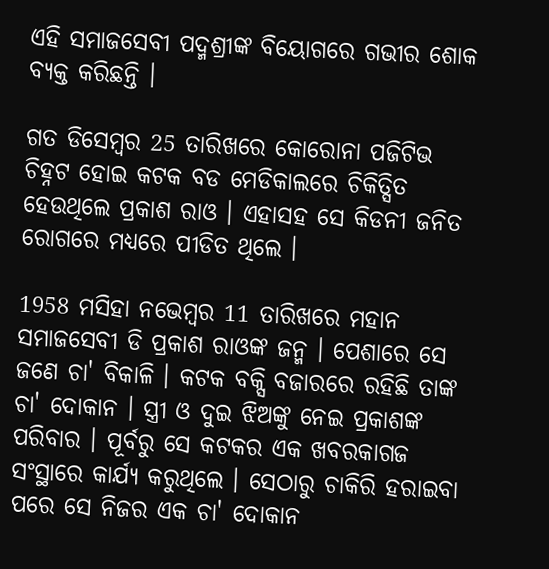ଏହି ସମାଜସେବୀ ପଦ୍ମଶ୍ରୀଙ୍କ ବିୟୋଗରେ ଗଭୀର ଶୋକ ବ୍ୟକ୍ତ କରିଛନ୍ତି ।

ଗତ ଡିସେମ୍ବର 25 ତାରିଖରେ କୋରୋନା ପଜିଟିଭ ଚିହ୍ନଟ ହୋଇ କଟକ ବଡ ମେଡିକାଲରେ ଚିକିତ୍ସିତ ହେଉଥିଲେ ପ୍ରକାଶ ରାଓ । ଏହାସହ ସେ କିଡନୀ ଜନିତ ରୋଗରେ ମଧ୍ୟରେ ପୀଡିତ ଥିଲେ ।

1958 ମସିହା ନଭେମ୍ବର 11 ତାରିଖରେ ମହାନ ସମାଜସେବୀ ଡି ପ୍ରକାଶ ରାଓଙ୍କ ଜନ୍ମ । ପେଶାରେ ସେ ଜଣେ ଚା' ବିକାଳି । କଟକ ବକ୍ସି ବଜାରରେ ରହିଛି ତାଙ୍କ ଚା' ଦୋକାନ । ସ୍ତ୍ରୀ ଓ ଦୁଇ ଝିଅଙ୍କୁ ନେଇ ପ୍ରକାଶଙ୍କ ପରିବାର । ପୂର୍ବରୁ ସେ କଟକର ଏକ ଖବରକାଗଜ ସଂସ୍ଥାରେ କାର୍ଯ୍ୟ କରୁଥିଲେ । ସେଠାରୁ ଚାକିରି ହରାଇବା ପରେ ସେ ନିଜର ଏକ ଚା' ଦୋକାନ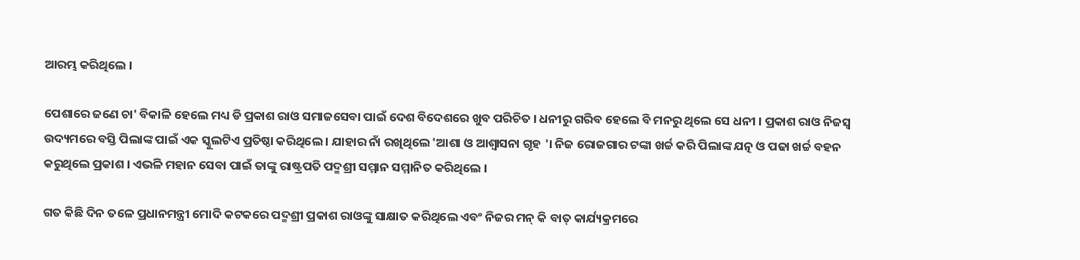ଆରମ୍ଭ କରିଥିଲେ ।

ପେଶାରେ ଜଣେ ଚା' ବିକାଳି ହେଲେ ମଧ୍ୟ ଡି ପ୍ରକାଶ ରାଓ ସମାଜସେବା ପାଇଁ ଦେଶ ବିଦେଶରେ ଖୁବ ପରିଚିତ । ଧନୀରୁ ଗରିବ ହେଲେ ବି ମନରୁ ଥିଲେ ସେ ଧନୀ । ପ୍ରକାଶ ରାଓ ନିଜସ୍ବ ଉଦ୍ୟମରେ ବସ୍ତି ପିଲାଙ୍କ ପାଇଁ ଏକ ସ୍କୁଲଟିଏ ପ୍ରତିଷ୍ଠା କରିଥିଲେ । ଯାହାର ନାଁ ରଖିଥିଲେ 'ଆଶା ଓ ଆଶ୍ବାସନା ଗୃହ '। ନିଜ ରୋଜଗାର ଟଙ୍କା ଖର୍ଚ୍ଚ କରି ପିଲାଙ୍କ ଯତ୍ନ ଓ ପଢା ଖର୍ଚ୍ଚ ବହନ କରୁଥିଲେ ପ୍ରକାଶ । ଏଭଳି ମହାନ ସେବା ପାଇଁ ତାଙ୍କୁ ରାଷ୍ଟ୍ରପତି ପଦ୍ମଶ୍ରୀ ସମ୍ମାନ ସମ୍ମାନିତ କରିଥିଲେ ।

ଗତ କିଛି ଦିନ ତଳେ ପ୍ରଧାନମନ୍ତ୍ରୀ ମୋଦି କଟକରେ ପଦ୍ମଶ୍ରୀ ପ୍ରକାଶ ରାଓଙ୍କୁ ସାକ୍ଷାତ କରିଥିଲେ ଏବଂ ନିଜର ମନ୍ କି ବାତ୍ କାର୍ଯ୍ୟକ୍ରମରେ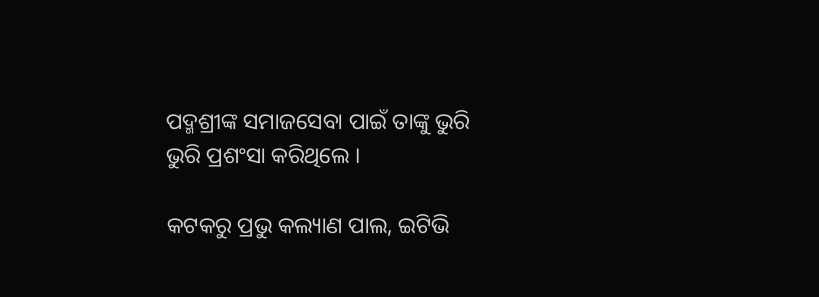ପଦ୍ମଶ୍ରୀଙ୍କ ସମାଜସେବା ପାଇଁ ତାଙ୍କୁ ଭୁରି ଭୁରି ପ୍ରଶଂସା କରିଥିଲେ ।

କଟକରୁ ପ୍ରଭୁ କଲ୍ୟାଣ ପାଲ, ଇଟିଭି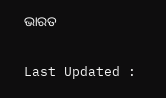ଭାରତ

Last Updated :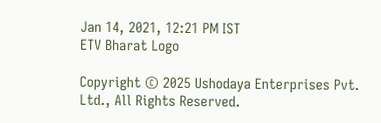Jan 14, 2021, 12:21 PM IST
ETV Bharat Logo

Copyright © 2025 Ushodaya Enterprises Pvt. Ltd., All Rights Reserved.